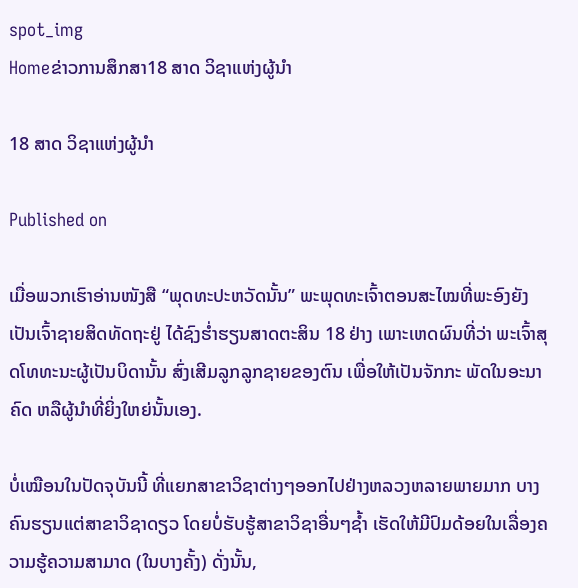spot_img
Homeຂ່າວການສຶກສາ18 ສາດ ວິຊາແຫ່ງຜູ້ນຳ

18 ສາດ ວິຊາແຫ່ງຜູ້ນຳ

Published on

ເມື່ອພວກເຮົາອ່ານໜັງສື “ພຸດທະປະຫວັດນັ້ນ” ພະພຸດທະເຈົ້າຕອນສະໄໝທີ່ພະອົງຍັງເປັນເຈົ້າຊາຍສິດທັດຖະຢູ່ ໄດ້ຊົງຮໍ່າຮຽນສາດຕະສິນ 18 ຢ່າງ ເພາະເຫດຜົນທີ່ວ່າ ພະເຈົ້າສຸດໂທທະນະຜູ້ເປັນບິດານັ້ນ ສົ່ງເສີມລູກລູກຊາຍຂອງຕົນ ເພື່ອໃຫ້ເປັນຈັກກະ ພັດໃນອະນາຄົດ ຫລືຜູ້ນຳທີ່ຍິ່ງໃຫຍ່ນັ້ນເອງ.

ບໍ່ເໝືອນໃນປັດຈຸບັນນີ້ ທີ່ແຍກສາຂາວິຊາຕ່າງໆອອກໄປຢ່າງຫລວງຫລາຍພາຍມາກ ບາງຄົນຮຽນແຕ່ສາຂາວິຊາດຽວ ໂດຍບໍ່ຮັບຮູ້ສາຂາວິຊາອື່ນໆຊ້ຳ ເຮັດໃຫ້ມີປົມດ້ອຍໃນເລື່ອງຄວາມຮູ້ຄວາມສາມາດ (ໃນບາງຄັ້ງ) ດັ່ງນັ້ນ,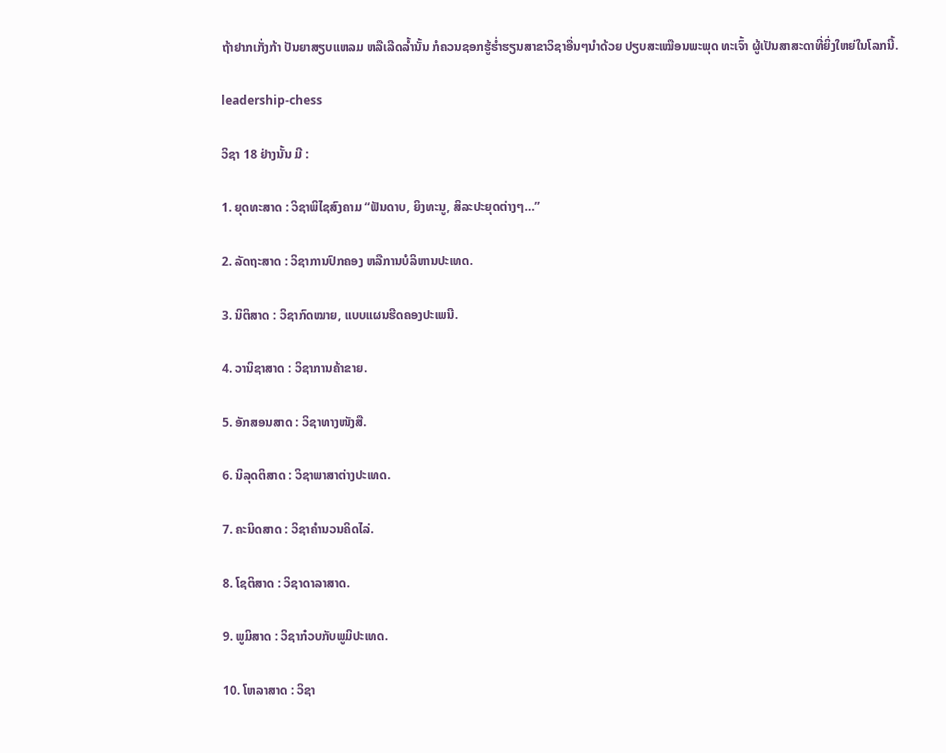ຖ້າຢາກເກັ່ງກ້າ ປັນຍາສຽບແຫລມ ຫລືເລີດລ້ຳນັ້ນ ກໍຄວນຊອກຮູ້ຮ່ຳຮຽນສາຂາວິຊາອື່ນໆນຳດ້ວຍ ປຽບສະເໝືອນພະພຸດ ທະເຈົ້າ ຜູ້ເປັນສາສະດາທີ່ຍິ່ງໃຫຍ່ໃນໂລກນີ້.

leadership-chess

ວິຊາ 18 ຢ່າງນັ້ນ ມີ :

1. ຍຸດທະສາດ : ວິຊາພິໄຊສົງຄາມ “ຟັນດາບ, ຍິງທະນູ, ສິລະປະຍຸດຕ່າງໆ…”

2. ລັດຖະສາດ : ວິຊາການປົກຄອງ ຫລືການບໍລິຫານປະເທດ.

3. ນິຕິສາດ : ວິຊາກົດໝາຍ, ແບບແຜນຮີດຄອງປະເພນີ.

4. ວານິຊາສາດ : ວິຊາການຄ້າຂາຍ.

5. ອັກສອນສາດ : ວິຊາທາງໜັງສື.

6. ນິລຸດຕິສາດ : ວິຊາພາສາຕ່າງປະເທດ.

7. ຄະນິດສາດ : ວິຊາຄຳນວນຄິດໄລ່.

8. ໂຊຕິສາດ : ວິຊາດາລາສາດ.

9. ພູມິສາດ : ວິຊາກ໋ວບກັບພູມິປະເທດ.

10. ໂຫລາສາດ : ວິຊາ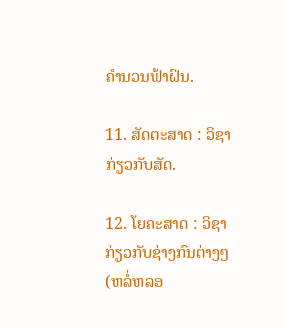ຄຳນວນຟ້າຝົນ.

11. ສັດຕະສາດ : ວິຊາກ່ຽວກັບສັດ.

12. ໂຍຄະສາດ : ວິຊາກ່ຽວກັບຊ່າງກົນຕ່າງໆ (ຫລໍ່ຫລອ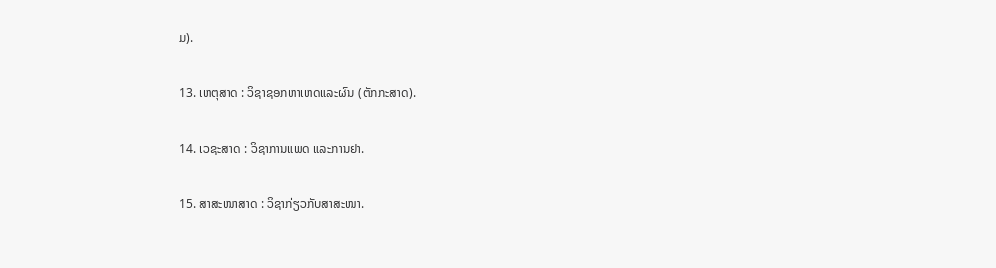ມ).

13. ເຫຕຸສາດ : ວິຊາຊອກຫາເຫດແລະຜົນ (ຕັກກະສາດ).

14. ເວຊະສາດ : ວິຊາການແພດ ແລະການຢາ.

15. ສາສະໜາສາດ : ວິຊາກ່ຽວກັບສາສະໜາ.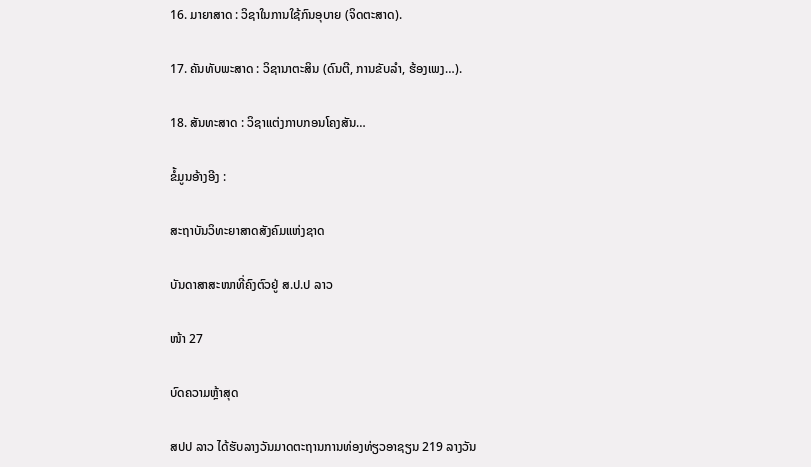16. ມາຍາສາດ : ວິຊາໃນການໃຊ້ກົນອຸບາຍ (ຈິດຕະສາດ).

17. ຄັນທັບພະສາດ : ວິຊານາຕະສິນ (ດົນຕີ, ການຂັບລຳ, ຮ້ອງເພງ…).

18. ສັນທະສາດ : ວິຊາແຕ່ງກາບກອນໂຄງສັນ…

ຂໍ້ມູນອ້າງອີງ :

ສະຖາບັນວິທະຍາສາດສັງຄົມແຫ່ງຊາດ

ບັນດາສາສະໜາທີ່ຄົງຕົວຢູ່ ສ.ປ.ປ ລາວ

ໜ້າ 27

ບົດຄວາມຫຼ້າສຸດ

ສປປ ລາວ ໄດ້ຮັບລາງວັນມາດຕະຖານການທ່ອງທ່ຽວອາຊຽນ 219 ລາງວັນ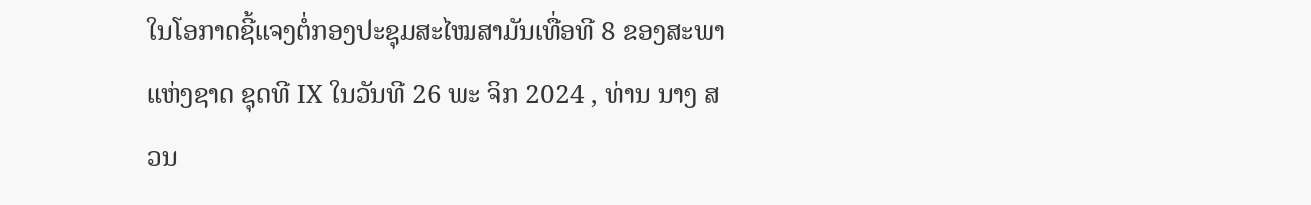ໃນໂອກາດຊີ້ແຈງຕໍ່ກອງປະຊຸມສະໄໝສາມັນເທື່ອທີ 8 ຂອງສະພາແຫ່ງຊາດ ຊຸດທີ IX ໃນວັນທີ 26 ພະ ຈິກ 2024 , ທ່ານ ນາງ ສວນ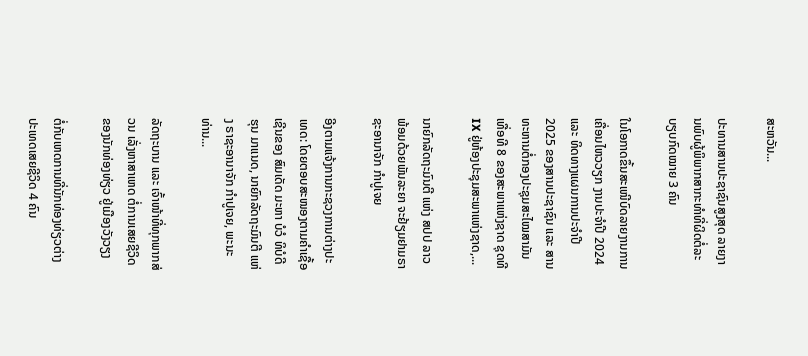ສະຫວັນ...

ປະທານສານປະຊາຊົນສູງສຸດ ລາຍງານພົບຜູ້ພິພາກສາກະທຳທີ່ຜິດຕໍ່ລະບຽບກົດໝາຍ 3 ຄົນ

ໃນໂອກາດຂຶ້ນສະເໜີບົດລາຍງານການເຄື່ອນໄຫວວຽກ ງານປະຈໍາປີ 2024 ແລະ ທິດທາງແຜນການປະຈຳປີ 2025 ຂອງສານປະຊາຊົນ ແລະ ສານທະຫານຕໍ່ກອງປະຊຸມສະໄໝສາມັນເທື່ອທີ 8 ຂອງສະພາແຫ່ງຊາດ ຊຸດທີ IX ຢູ່ຫ້ອງປະຊຸມສະພາແຫ່ງຊາດ,...

ນາຍົກລັດຖະມົນຕີ ແຫ່ງ ສປປ ລາວ ພ້ອມດ້ວຍພັນລະຍາ ຈະຢ້ຽມຢາມຣາຊະອານາຈັກ ກຳປູເຈຍ

ອີງຕາມແຈ້ງການກະຊວງການຕ່າງປະເທດ: ໂດຍຕອບສະໜອງຕາມຄຳເຊື້ອເຊີນຂອງ ສົມເດັດ ມະຫາ ບໍວໍ ທິບໍດີ ຮຸນ ມາແນດ, ນາຍົກລັດຖະມົນຕີ ແຫ່ງ ຣາຊະອານາຈັກ ກໍາປູເຈຍ, ພະນະ ທ່ານ...

ລັດຖະບານ ແລະ ເຈົ້າໜ້າທີ່ທຸກພາກສ່ວນ ເລັ່ງຫາສາເຫດ ຕໍ່ການເສຍຊີວິດຂອງນັກທ່ອງທ່ຽວ ຢູ່ເມືອງວັງວຽງ

ຕໍ່ກັບເຫດການທີ່ນັກທ່ອງທ່ຽວຕ່າງປະເທດເສຍຊີວິດ 4 ຄົນ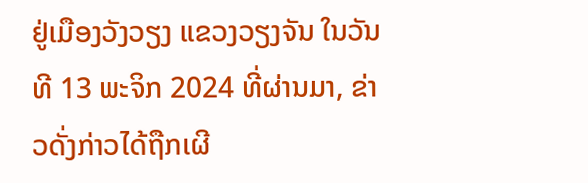ຢູ່ເມືອງວັງວຽງ ແຂວງວຽງຈັນ ໃນວັນທີ 13 ພະຈິກ 2024 ທີ່ຜ່ານມາ, ຂ່າວດັ່ງກ່າວໄດ້ຖືກເຜີ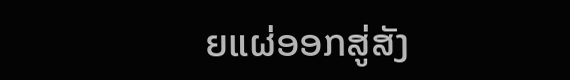ຍແຜ່ອອກສູ່ສັງ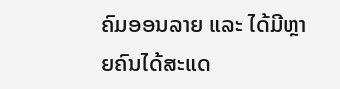ຄົມອອນລາຍ ແລະ ໄດ້ມີຫຼາຍຄົນໄດ້ສະແດ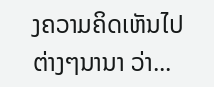ງຄວາມຄິດເຫັນໄປຕ່າງໆນານາ ວ່າ...